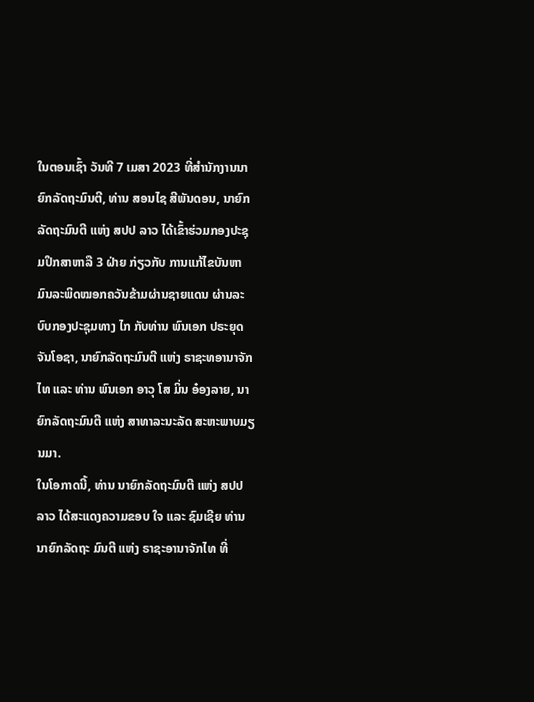ໃນຕອນເຊົ້າ ວັນທີ 7 ເມສາ 2023 ທີ່ສຳນັກງານນາຍົກລັດຖະມົນຕີ, ທ່ານ ສອນໄຊ ສີພັນດອນ, ນາຍົກລັດຖະມົນຕີ ແຫ່ງ ສປປ ລາວ ໄດ້ເຂົ້າຮ່ວມກອງປະຊຸມປຶກສາຫາລື 3 ຝ່າຍ ກ່ຽວກັບ ການແກ້ໄຂບັນຫາມົນລະພິດໝອກຄວັນຂ້າມຜ່ານຊາຍແດນ ຜ່ານລະບົບກອງປະຊຸມທາງ ໄກ ກັບທ່ານ ພົນເອກ ປຣະຍຸດ ຈັນໂອຊາ, ນາຍົກລັດຖະມົນຕີ ແຫ່ງ ຣາຊະທອານາຈັກໄທ ແລະ ທ່ານ ພົນເອກ ອາວຸ ໂສ ມິ່ນ ອ໋ອງລາຍ, ນາຍົກລັດຖະມົນຕີ ແຫ່ງ ສາທາລະນະລັດ ສະຫະພາບມຽນມາ.
ໃນໂອກາດນີ້, ທ່ານ ນາຍົກລັດຖະມົນຕີ ແຫ່ງ ສປປ ລາວ ໄດ້ສະແດງຄວາມຂອບ ໃຈ ແລະ ຊົມເຊີຍ ທ່ານ ນາຍົກລັດຖະ ມົນຕີ ແຫ່ງ ຣາຊະອານາຈັກໄທ ທີ່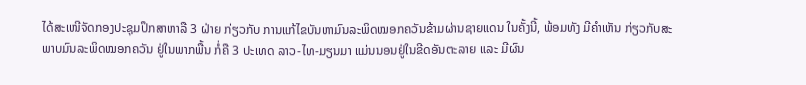ໄດ້ສະເໜີຈັດກອງປະຊຸມປຶກສາຫາລື 3 ຝ່າຍ ກ່ຽວກັບ ການແກ້ໄຂບັນຫາມົນລະພິດໝອກຄວັນຂ້າມຜ່ານຊາຍແດນ ໃນຄັ້ງນີ້, ພ້ອມທັງ ມີຄຳເຫັນ ກ່ຽວກັບສະ ພາບມົນລະພິດໝອກຄວັນ ຢູ່ໃນພາກພື້ນ ກໍ່ຄື 3 ປະເທດ ລາວ-ໄທ-ມຽນມາ ແມ່ນນອນຢູ່ໃນຂີດອັນຕະລາຍ ແລະ ມີຜົນ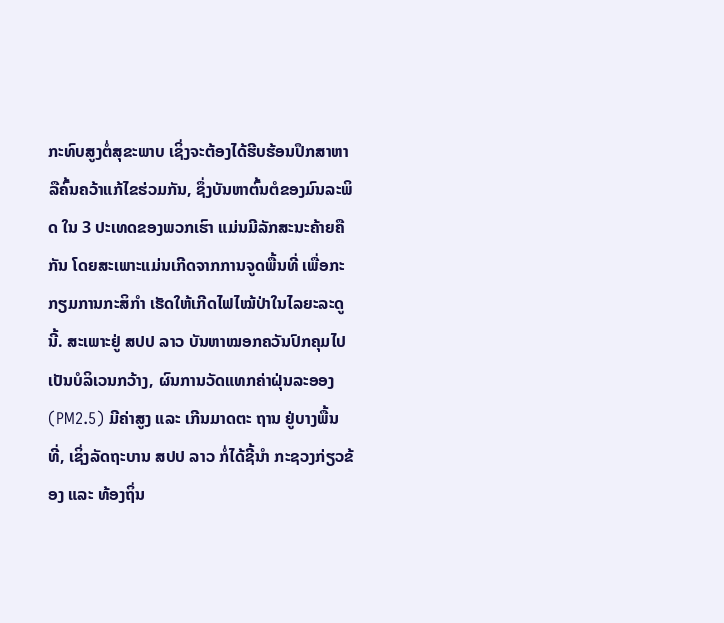ກະທົບສູງຕໍ່ສຸຂະພາບ ເຊິ່ງຈະຕ້ອງໄດ້ຮີບຮ້ອນປຶກສາຫາລືຄົ້ນຄວ້າແກ້ໄຂຮ່ວມກັນ, ຊຶ່ງບັນຫາຕົ້ນຕໍຂອງມົນລະພິດ ໃນ 3 ປະເທດຂອງພວກເຮົາ ແມ່ນມີລັກສະນະຄ້າຍຄືກັນ ໂດຍສະເພາະແມ່ນເກີດຈາກການຈູດພື້ນທີ່ ເພື່ອກະກຽມການກະສິກໍາ ເຮັດໃຫ້ເກີດໄຟໄໝ້ປ່າໃນໄລຍະລະດູນີ້. ສະເພາະຢູ່ ສປປ ລາວ ບັນຫາໝອກຄວັນປົກຄຸມໄປເປັນບໍລິເວນກວ້າງ, ຜົນການວັດແທກຄ່າຝຸ່ນລະອອງ (PM2.5) ມີຄ່າສູງ ແລະ ເກີນມາດຕະ ຖານ ຢູ່ບາງພື້ນທີ່, ເຊິ່ງລັດຖະບານ ສປປ ລາວ ກໍ່ໄດ້ຊີ້ນໍາ ກະຊວງກ່ຽວຂ້ອງ ແລະ ທ້ອງຖິ່ນ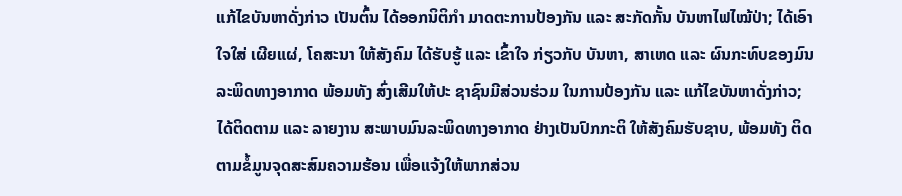ແກ້ໄຂບັນຫາດັ່ງກ່າວ ເປັນຕົ້ນ ໄດ້ອອກນິຕິກໍາ ມາດຕະການປ້ອງກັນ ແລະ ສະກັດກັ້ນ ບັນຫາໄຟໄໝ້ປ່າ; ໄດ້ເອົາໃຈໃສ່ ເຜີຍແຜ່, ໂຄສະນາ ໃຫ້ສັງຄົມ ໄດ້ຮັບຮູ້ ແລະ ເຂົ້າໃຈ ກ່ຽວກັບ ບັນຫາ, ສາເຫດ ແລະ ຜົນກະທົບຂອງມົນລະພິດທາງອາກາດ ພ້ອມທັງ ສົ່ງເສີມໃຫ້ປະ ຊາຊົນມີສ່ວນຮ່ວມ ໃນການປ້ອງກັນ ແລະ ແກ້ໄຂບັນຫາດັ່ງກ່າວ; ໄດ້ຕິດຕາມ ແລະ ລາຍງານ ສະພາບມົນລະພິດທາງອາກາດ ຢ່າງເປັນປົກກະຕິ ໃຫ້ສັງຄົມຮັບຊາບ, ພ້ອມທັງ ຕິດຕາມຂໍ້ມູນຈຸດສະສົມຄວາມຮ້ອນ ເພື່ອແຈ້ງໃຫ້ພາກສ່ວນ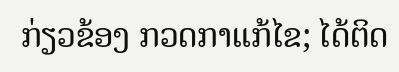ກ່ຽວຂ້ອງ ກວດກາແກ້ໄຂ; ໄດ້ຕິດ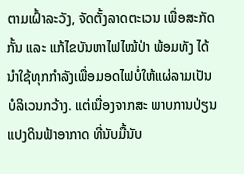ຕາມເຝົ້າລະວັງ, ຈັດຕັ້ງລາດຕະເວນ ເພື່ອສະກັດກັ້ນ ແລະ ແກ້ໄຂບັນຫາໄຟໄໝ້ປ່າ ພ້ອມທັງ ໄດ້ນໍາໃຊ້ທຸກກໍາລັງເພື່ອມອດໄຟບໍ່ໃຫ້ແຜ່ລາມເປັນບໍລິເວນກວ້າງ. ແຕ່ເນື່ອງຈາກສະ ພາບການປ່ຽນແປງດິນຟ້າອາກາດ ທີ່ນັບມື້ນັບ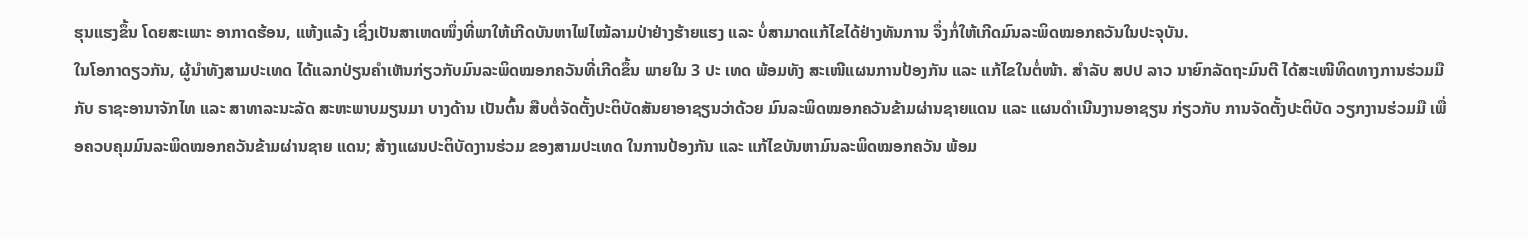ຮຸນແຮງຂຶ້ນ ໂດຍສະເພາະ ອາກາດຮ້ອນ, ແຫ້ງແລ້ງ ເຊິ່ງເປັນສາເຫດໜຶ່ງທີ່ພາໃຫ້ເກີດບັນຫາໄຟໄໝ້ລາມປ່າຢ່າງຮ້າຍແຮງ ແລະ ບໍ່ສາມາດແກ້ໄຂໄດ້ຢ່າງທັນການ ຈຶ່ງກໍ່ໃຫ້ເກີດມົນລະພິດໝອກຄວັນໃນປະຈຸບັນ.
ໃນໂອກາດຽວກັນ, ຜູ້ນຳທັງສາມປະເທດ ໄດ້ແລກປ່ຽນຄຳເຫັນກ່ຽວກັບມົນລະພິດໝອກຄວັນທີ່ເກີດຂຶ້ນ ພາຍໃນ 3 ປະ ເທດ ພ້ອມທັງ ສະເໜີແຜນການປ້ອງກັນ ແລະ ແກ້ໄຂໃນຕໍ່ໜ້າ. ສຳລັບ ສປປ ລາວ ນາຍົກລັດຖະມົນຕີ ໄດ້ສະເໜີທິດທາງການຮ່ວມມືກັບ ຣາຊະອານາຈັກໄທ ແລະ ສາທາລະນະລັດ ສະຫະພາບມຽນມາ ບາງດ້ານ ເປັນຕົ້ນ ສືບຕໍ່ຈັດຕັ້ງປະຕິບັດສັນຍາອາຊຽນວ່າດ້ວຍ ມົນລະພິດໝອກຄວັນຂ້າມຜ່ານຊາຍແດນ ແລະ ແຜນດໍາເນີນງານອາຊຽນ ກ່ຽວກັບ ການຈັດຕັ້ງປະຕິບັດ ວຽກງານຮ່ວມມື ເພື່ອຄວບຄຸມມົນລະພິດໝອກຄວັນຂ້າມຜ່ານຊາຍ ແດນ; ສ້າງແຜນປະຕິບັດງານຮ່ວມ ຂອງສາມປະເທດ ໃນການປ້ອງກັນ ແລະ ແກ້ໄຂບັນຫາມົນລະພິດໝອກຄວັນ ພ້ອມ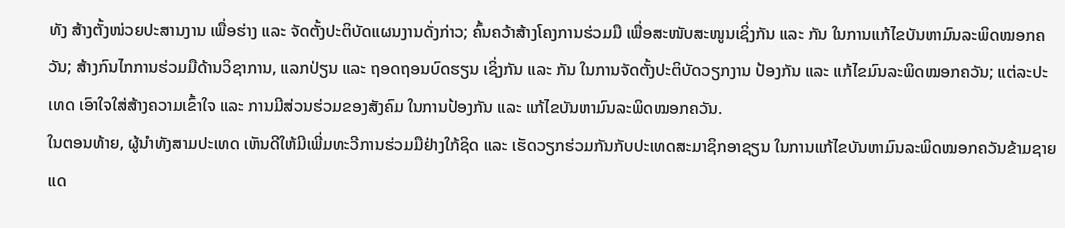ທັງ ສ້າງຕັ້ງໜ່ວຍປະສານງານ ເພື່ອຮ່າງ ແລະ ຈັດຕັ້ງປະຕິບັດແຜນງານດັ່ງກ່າວ; ຄົ້ນຄວ້າສ້າງໂຄງການຮ່ວມມື ເພື່ອສະໜັບສະໜູນເຊິ່ງກັນ ແລະ ກັນ ໃນການແກ້ໄຂບັນຫາມົນລະພິດໝອກຄວັນ; ສ້າງກົນໄກການຮ່ວມມືດ້ານວິຊາການ, ແລກປ່ຽນ ແລະ ຖອດຖອນບົດຮຽນ ເຊິ່ງກັນ ແລະ ກັນ ໃນການຈັດຕັ້ງປະຕິບັດວຽກງານ ປ້ອງກັນ ແລະ ແກ້ໄຂມົນລະພິດໝອກຄວັນ; ແຕ່ລະປະເທດ ເອົາໃຈໃສ່ສ້າງຄວາມເຂົ້າໃຈ ແລະ ການມີສ່ວນຮ່ວມຂອງສັງຄົມ ໃນການປ້ອງກັນ ແລະ ແກ້ໄຂບັນຫາມົນລະພິດໝອກຄວັນ.
ໃນຕອນທ້າຍ, ຜູ້ນຳທັງສາມປະເທດ ເຫັນດີໃຫ້ມີເພີ່ມທະວີການຮ່ວມມືຢ່າງໃກ້ຊິດ ແລະ ເຮັດວຽກຮ່ວມກັນກັບປະເທດສະມາຊິກອາຊຽນ ໃນການແກ້ໄຂບັນຫາມົນລະພິດໝອກຄວັນຂ້າມຊາຍແດ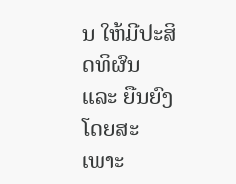ນ ໃຫ້ມີປະສິດທິຜົນ ແລະ ຍືນຍົງ ໂດຍສະເພາະ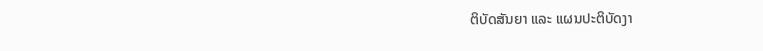ຕິບັດສັນຍາ ແລະ ແຜນປະຕິບັດງາ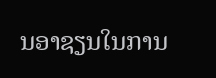ນອາຊຽນໃນການ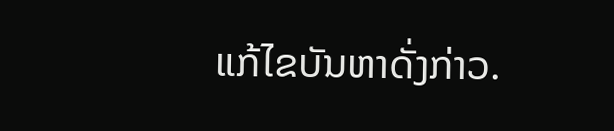ແກ້ໄຂບັນຫາດັ່ງກ່າວ.